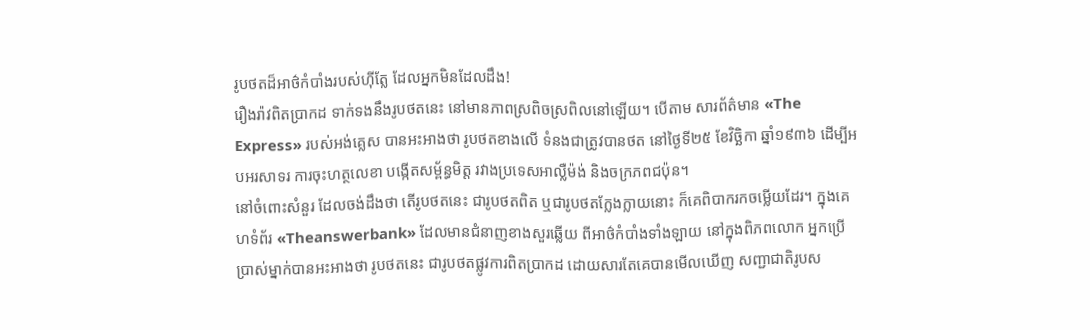រូបថតដ៏អាថ៌កំបាំងរបស់ហ៊ីត្លែ ដែលអ្នកមិនដែលដឹង!
រឿងរ៉ាវពិតប្រាកដ ទាក់ទងនឹងរូបថតនេះ នៅមានភាពស្រពិចស្រពិលនៅឡើយ។ បើតាម សារព័ត៌មាន «The Express» របស់អង់គ្លេស បានអះអាងថា រូបថតខាងលើ ទំនងជាត្រូវបានថត នៅថ្ងៃទី២៥ ខែវិច្ឆិកា ឆ្នាំ១៩៣៦ ដើម្បីអបអរសាទរ ការចុះហត្ថលេខា បង្កើតសម្ព័ន្ធមិត្ត រវាងប្រទេសអាល្លឺម៉ង់ និងចក្រភពជប៉ុន។
នៅចំពោះសំនួរ ដែលចង់ដឹងថា តើរូបថតនេះ ជារូបថតពិត ឬជារូបថតក្លែងក្លាយនោះ ក៏គេពិបាករកចម្លើយដែរ។ ក្នុងគេហទំព័រ «Theanswerbank» ដែលមានជំនាញខាងសួរឆ្លើយ ពីអាថ៌កំបាំងទាំងឡាយ នៅក្នុងពិភពលោក អ្នកប្រើប្រាស់ម្នាក់បានអះអាងថា រូបថតនេះ ជារូបថតផ្លូវការពិតប្រាកដ ដោយសារតែគេបានមើលឃើញ សញ្ជាជាតិរូបស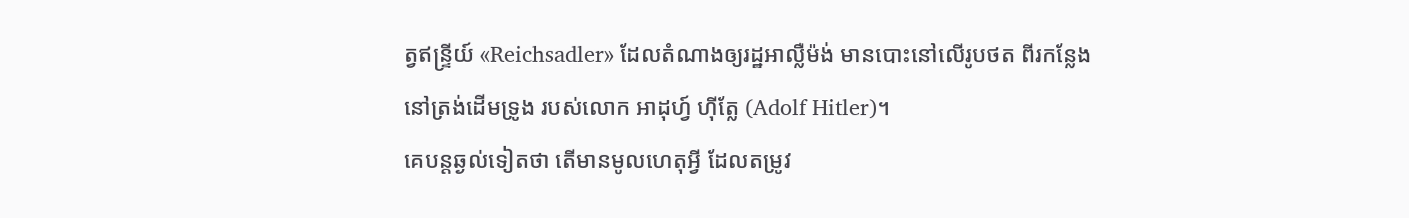ត្វឥន្ទ្រីយ៍ «Reichsadler» ដែលតំណាងឲ្យរដ្ឋអាល្លឺម៉ង់ មានបោះនៅលើរូបថត ពីរកន្លែង នៅត្រង់ដើមទ្រូង របស់លោក អាដុហ្វ៍ ហ៊ីត្លែ (Adolf Hitler)។
គេបន្តឆ្ងល់ទៀតថា តើមានមូលហេតុអ្វី ដែលតម្រូវ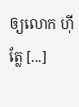ឲ្យលោក ហ៊ីត្លែ [...]